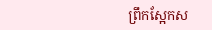ព្រឹកស្អែកស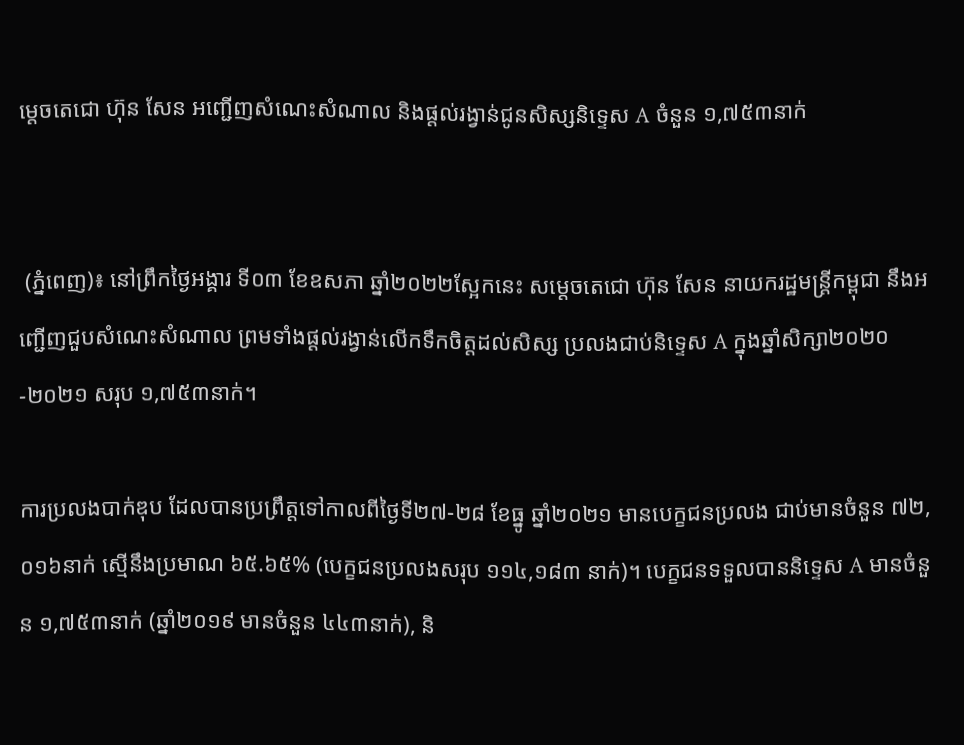ម្តេចតេជោ ហ៊ុន សែន អញ្ជើញសំណេះសំណាល និងផ្តល់រង្វាន់ជូនសិស្សនិទ្ទេស A ចំនួន ១,៧៥៣នាក់


 (ភ្នំពេញ)៖ នៅព្រឹកថ្ងៃអង្គារ ទី០៣ ខែឧសភា ឆ្នាំ២០២២ស្អែកនេះ សម្តេចតេជោ ហ៊ុន សែន នាយករដ្ឋមន្ត្រីកម្ពុជា នឹងអញ្ជើញជួបសំណេះសំណាល ព្រមទាំងផ្តល់រង្វាន់លើកទឹកចិត្តដល់សិស្ស ប្រលងជាប់និទ្ទេស A ក្នុងឆ្នាំសិក្សា២០២០-២០២១ សរុប ១,៧៥៣នាក់។

ការប្រលងបាក់ឌុប ដែលបានប្រព្រឹត្តទៅកាលពីថ្ងៃទី២៧-២៨ ខែធ្នូ ឆ្នាំ២០២១ មានបេក្ខជនប្រលង ជាប់មានចំនួន ៧២,០១៦នាក់ ស្មើនឹងប្រមាណ ៦៥.៦៥% (បេក្ខជនប្រលងសរុប ១១៤,១៨៣ នាក់)។ បេក្ខជនទទួលបាននិទ្ទេស A មានចំនួន ១,៧៥៣នាក់ (ឆ្នាំ២០១៩ មានចំនួន ៤៤៣នាក់), និ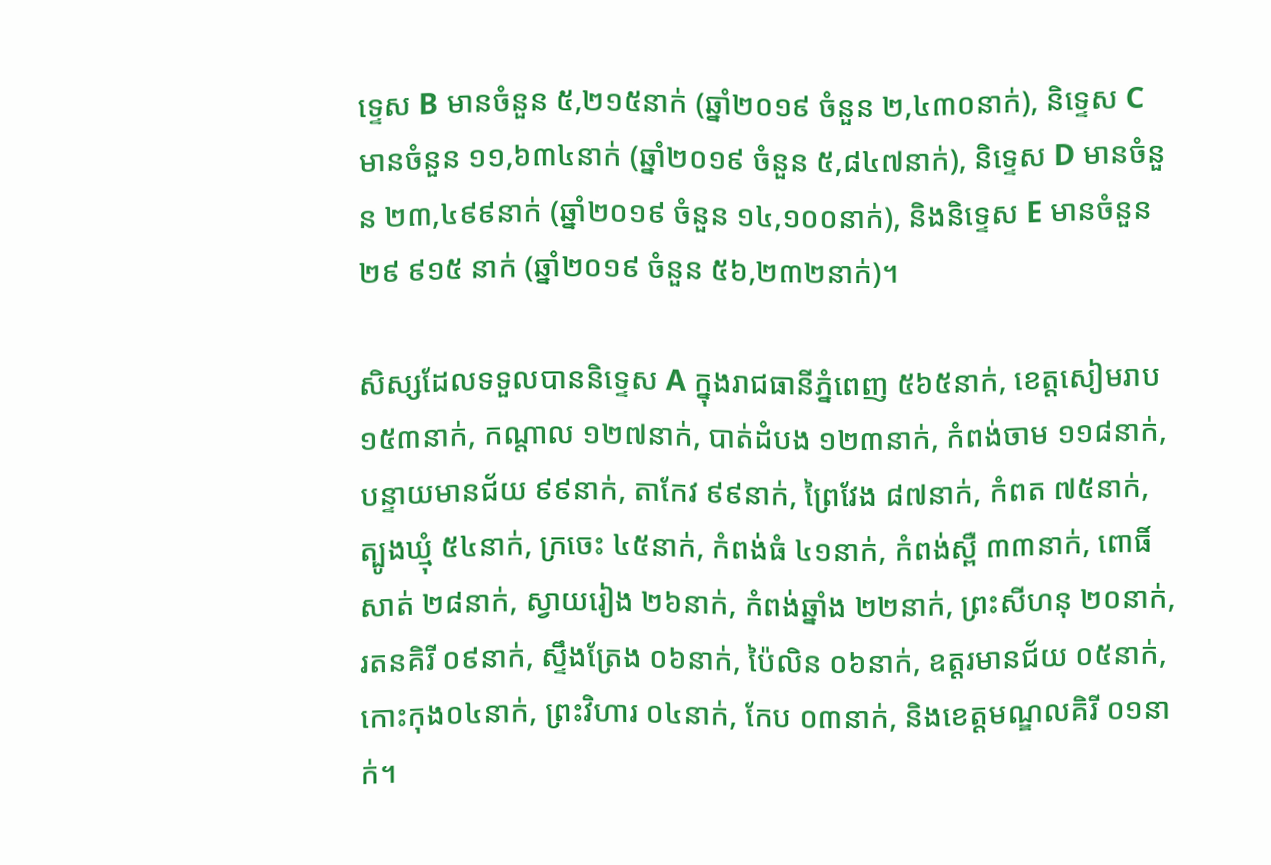ទ្ទេស B មានចំនួន ៥,២១៥នាក់ (ឆ្នាំ២០១៩ ចំនួន ២,៤៣០នាក់), និទ្ទេស C មានចំនួន ១១,៦៣៤នាក់ (ឆ្នាំ២០១៩ ចំនួន ៥,៨៤៧នាក់), និទ្ទេស D មានចំនួន ២៣,៤៩៩នាក់ (ឆ្នាំ២០១៩ ចំនួន ១៤,១០០នាក់), និងនិទ្ទេស E មានចំនួន ២៩ ៩១៥ នាក់ (ឆ្នាំ២០១៩ ចំនួន ៥៦,២៣២នាក់)។

សិស្សដែលទទួលបាននិទ្ទេស A ក្នុងរាជធានីភ្នំពេញ ៥៦៥នាក់, ខេត្តសៀមរាប ១៥៣នាក់, កណ្តាល ១២៧នាក់, បាត់ដំបង ១២៣នាក់, កំពង់ចាម ១១៨នាក់, បន្ទាយមានជ័យ ៩៩នាក់, តាកែវ ៩៩នាក់, ព្រៃវែង ៨៧នាក់, កំពត ៧៥នាក់, ត្បូងឃ្មុំ ៥៤នាក់, ក្រចេះ ៤៥នាក់, កំពង់ធំ ៤១នាក់, កំពង់ស្ពឺ ៣៣នាក់, ពោធិ៍សាត់ ២៨នាក់, ស្វាយរៀង ២៦នាក់, កំពង់ឆ្នាំង ២២នាក់, ព្រះសីហនុ ២០នាក់, រតនគិរី ០៩នាក់, ស្ទឹងត្រែង ០៦នាក់, ប៉ៃលិន ០៦នាក់, ឧត្តរមានជ័យ ០៥នាក់, កោះកុង០៤នាក់, ព្រះវិហារ ០៤នាក់, កែប ០៣នាក់, និងខេត្តមណ្ឌលគិរី ០១នាក់។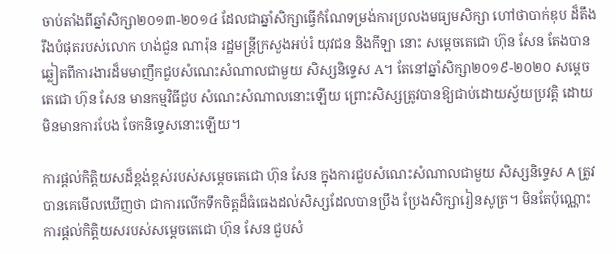ចាប់តាំងពីឆ្នាំសិក្សា២០១៣-២០១៤ ដែលជាឆ្នាំសិក្សាធ្វើកំណែទម្រង់ការប្រលងមធ្យមសិក្សា ហៅថាបាក់ឌុប ដ៏តឹងរឹងបំផុតរបស់លោក ហង់ជួន ណារ៉ុន រដ្ឋមន្ត្រីក្រសួងអប់រំ យុវជន និងកីឡា នោះ សម្តេចតេជោ ហ៊ុន សែន តែងបានឆ្លៀតពីការងារដ៏មមាញឹកជួបសំណេះសំណាលជាមួយ សិស្សនិទ្ទេស A។ តែនៅឆ្នាំសិក្សា២០១៩-២០២០ សម្តេចតេជោ ហ៊ុន សែន មានកម្មវិធីជួប សំណេះសំណាលនោះឡើយ ព្រោះសិស្សត្រូវបានឱ្យជាប់ដោយស្វ័យប្រវត្តិ ដោយមិនមានការបែង ចែកនិទ្ទេសនោះឡើយ។

ការផ្តល់កិត្តិយសដ៏ខ្ពង់ខ្ពស់របស់សម្តេចតេជោ ហ៊ុន សែន ក្នុងការជួបសំណេះសំណាលជាមួយ សិស្សនិទ្ទេស A ត្រូវបានគេមើលឃើញថា ជាការលើកទឹកចិត្តដ៏ធំធេងដល់សិស្សដែលបានប្រឹង ប្រែងសិក្សារៀនសូត្រ។ មិនតែប៉ុណ្ណោះការផ្តល់កិត្តិយសរបស់សម្តេចតេជោ ហ៊ុន សែន ជួបសំ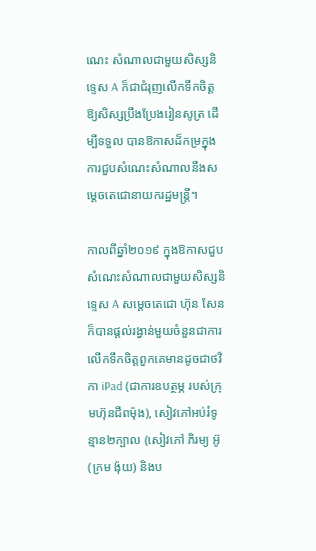ណេះ សំណាលជាមួយសិស្សនិទ្ទេស A ក៏ជាជំរុញលើកទឹកចិត្តឱ្យសិស្សប្រឹងប្រែងរៀនសូត្រ ដើម្បីទទួល បានឱកាសដ៏កម្រក្នុងការជួបសំណេះសំណាលនឹងសម្តេចតេជោនាយករដ្ឋមន្ត្រី។

កាលពីឆ្នាំ២០១៩ ក្នុងឱកាសជួបសំណេះសំណាលជាមួយសិស្សនិទ្ទេស A សម្តេចតេជោ ហ៊ុន សែន ក៏បានផ្តល់រង្វាន់មួយចំនួនជាការលើកទឹកចិត្តពួកគេមានដូចជាថវិកា iPad (ជាការឧបត្ថម្ភ របស់ក្រុមហ៊ុនជីពម៉ុង), សៀវភៅអប់រំទូន្មាន២ក្បាល (សៀវភៅ ភិរម្យ អ៊ូ (ក្រម ង៉ុយ) និងប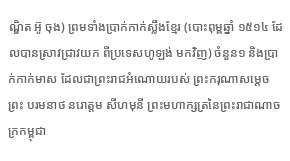ណ្ឌិត អ៊ូ ចុង) ព្រមទាំងប្រាក់កាក់ស្លឹងខ្មែរ (បោះពុម្ពឆ្នាំ ១៥១៤ ដែលបានស្រាវជ្រាវយក ពីប្រទេសហូឡង់ មកវិញ) ចំនួន១ និងប្រាក់កាក់មាស ដែលជាព្រះរាជអំណោយរបស់ ព្រះករុណាសម្តេច ព្រះ បរមនាថ នរោត្តម សីហមុនី ព្រះមហាក្សត្រនៃព្រះរាជាណាចក្រកម្ពុជា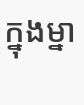ក្នុងម្នា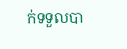ក់ទទួលបា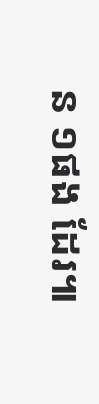ន ១ផង ដែរ៕